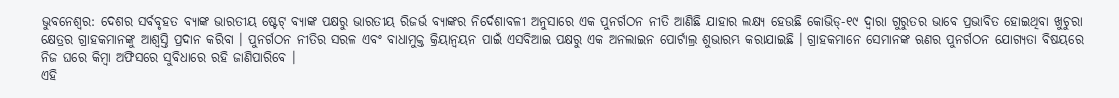ଭୁବନେଶ୍ୱର: ଦେଶର ସର୍ବବୃହତ ବ୍ୟାଙ୍କ ଭାରତୀୟ ଷ୍ଟେଟ୍ ବ୍ୟାଙ୍କ ପକ୍ଷରୁ ଭାରତୀୟ ରିଜର୍ଭ ବ୍ୟାଙ୍କର ନିର୍ଦେଶାବଳୀ ଅନୁସାରେ ଏକ ପୁନର୍ଗଠନ ନୀତି ଆଣିଛି ଯାହାର ଲକ୍ଷ୍ୟ ହେଉଛି କୋଭିଡ୍-୧୯ ଦ୍ୱାରା ଗୁରୁତର ଭାବେ ପ୍ରଭାବିତ ହୋଇଥିବା ଖୁଚୁରା କ୍ଷେତ୍ରର ଗ୍ରାହକମାନଙ୍କୁ ଆଶ୍ୱସ୍ତି ପ୍ରଦାନ କରିବା । ପୁନର୍ଗଠନ ନୀତିର ସରଳ ଏବଂ ବାଧାମୁକ୍ତ କ୍ରିୟାନ୍ୱୟନ ପାଇଁ ଏସବିଆଇ ପକ୍ଷରୁ ଏକ ଅନଲାଇନ ପୋର୍ଟାଲ୍ର ଶୁଭାରମ୍ଭ କରାଯାଇଛି । ଗ୍ରାହକମାନେ ସେମାନଙ୍କ ଋଣର ପୁନର୍ଗଠନ ଯୋଗ୍ୟତା ବିଷୟରେ ନିଜ ଘରେ କିମ୍ବା ଅଫିସରେ ସୁବିଧାରେ ରହି ଜାଣିପାରିବେ ।
ଏହି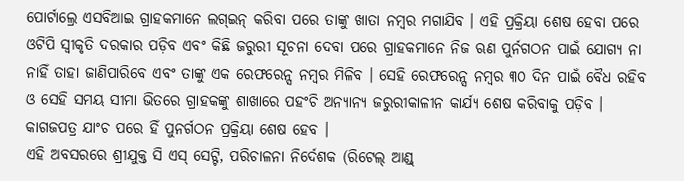ପୋର୍ଟାଲ୍ରେ ଏସବିଆଇ ଗ୍ରାହକମାନେ ଲଗ୍ଇନ୍ କରିବା ପରେ ତାଙ୍କୁ ଖାତା ନମ୍ବର ମଗାଯିବ । ଏହି ପ୍ରକ୍ରିୟା ଶେଷ ହେବା ପରେ ଓଟିପି ସ୍ୱୀକୃତି ଦରକାର ପଡ଼ିବ ଏବଂ କିଛି ଜରୁରୀ ସୂଚନା ଦେବା ପରେ ଗ୍ରାହକମାନେ ନିଜ ଋଣ ପୁର୍ନଗଠନ ପାଇଁ ଯୋଗ୍ୟ ନା ନାହିଁ ତାହା ଜାଣିପାରିବେ ଏବଂ ତାଙ୍କୁ ଏକ ରେଫରେନ୍ସ ନମ୍ବର ମିଳିବ । ସେହି ରେଫରେନ୍ସ ନମ୍ବର ୩୦ ଦିନ ପାଇଁ ବୈଧ ରହିବ ଓ ସେହି ସମୟ ସୀମା ଭିତରେ ଗ୍ରାହକଙ୍କୁ ଶାଖାରେ ପହଂଚି ଅନ୍ୟାନ୍ୟ ଜରୁରୀକାଳୀନ କାର୍ଯ୍ୟ ଶେଷ କରିବାକୁ ପଡ଼ିବ । କାଗଜପତ୍ର ଯାଂଚ ପରେ ହିଁ ପୁନର୍ଗଠନ ପ୍ରକ୍ରିୟା ଶେଷ ହେବ ।
ଏହି ଅବସରରେ ଶ୍ରୀଯୁକ୍ତ ସି ଏସ୍ ସେଟ୍ଟି, ପରିଚାଳନା ନିର୍ଦେଶକ (ରିଟେଲ୍ ଆଣ୍ଡ୍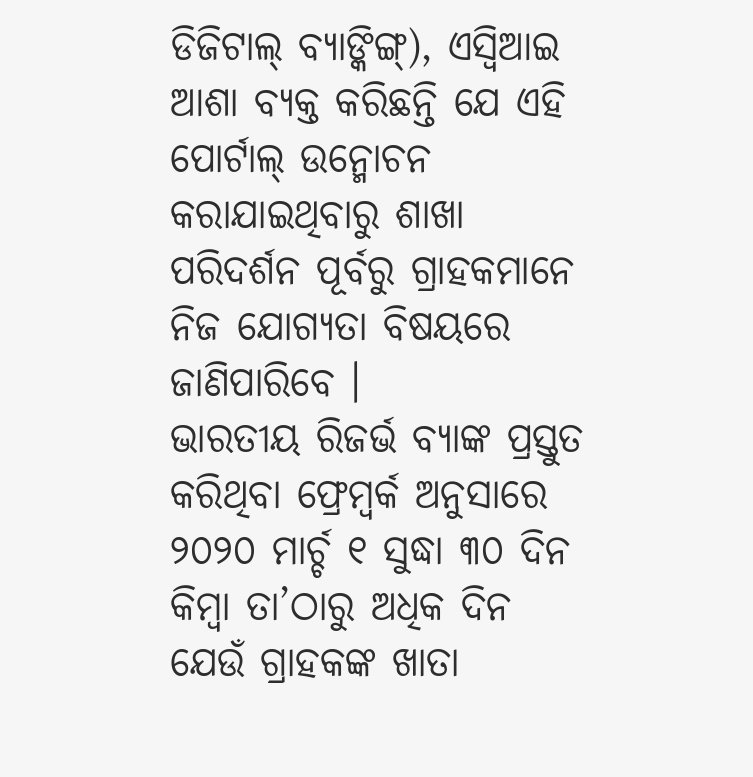ଡିଜିଟାଲ୍ ବ୍ୟାଙ୍କିଙ୍ଗ୍), ଏସ୍ବିଆଇ ଆଶା ବ୍ୟକ୍ତ କରିଛନ୍ତି ଯେ ଏହି ପୋର୍ଟାଲ୍ ଉନ୍ମୋଚନ କରାଯାଇଥିବାରୁ ଶାଖା ପରିଦର୍ଶନ ପୂର୍ବରୁ ଗ୍ରାହକମାନେ ନିଜ ଯୋଗ୍ୟତା ବିଷୟରେ ଜାଣିପାରିବେ ।
ଭାରତୀୟ ରିଜର୍ଭ ବ୍ୟାଙ୍କ ପ୍ରସ୍ତୁତ କରିଥିବା ଫ୍ରେମ୍ୱର୍କ ଅନୁସାରେ ୨୦୨୦ ମାର୍ଚ୍ଚ ୧ ସୁଦ୍ଧା ୩୦ ଦିନ କିମ୍ବା ତା’ଠାରୁ ଅଧିକ ଦିନ ଯେଉଁ ଗ୍ରାହକଙ୍କ ଖାତା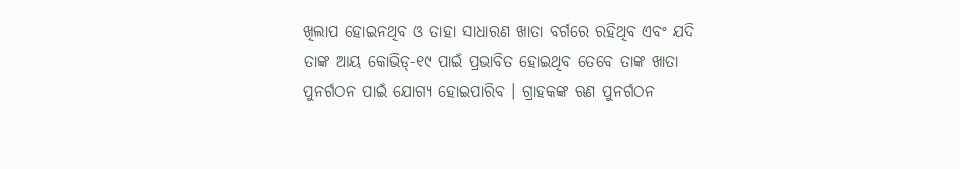ଖିଲାପ ହୋଇନଥିବ ଓ ତାହା ସାଧାରଣ ଖାତା ବର୍ଗରେ ରହିଥିବ ଏବଂ ଯଦି ତାଙ୍କ ଆୟ କୋଭିଡ୍-୧୯ ପାଇଁ ପ୍ରଭାବିତ ହୋଇଥିବ ତେବେ ତାଙ୍କ ଖାତା ପୁନର୍ଗଠନ ପାଇଁ ଯୋଗ୍ୟ ହୋଇପାରିବ । ଗ୍ରାହକଙ୍କ ଋଣ ପୁନର୍ଗଠନ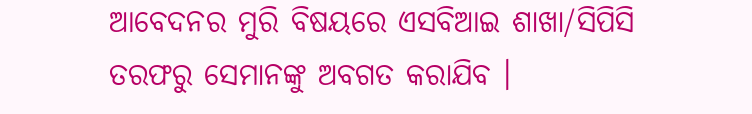ଆବେଦନର ମୁରି ବିଷୟରେ ଏସବିଆଇ ଶାଖା/ସିପିସି ତରଫରୁ ସେମାନଙ୍କୁ ଅବଗତ କରାଯିବ ।